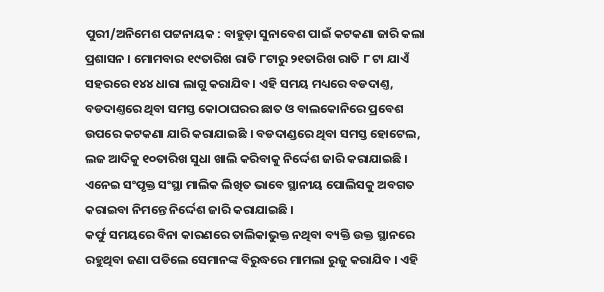ପୁରୀ/ଅନିମେଶ ପଟ୍ଟନାୟକ : ବାହୁଡ଼ା ସୁନାବେଶ ପାଇଁ କଟକଣା ଜାରି କଲା ପ୍ରଶାସନ । ମୋମବାର ୧୯ତାରିଖ ରାତି ୮ଟାରୁ ୨୧ତାରିଖ ରାତି ୮ ଟା ଯାଏଁ ସହରରେ ୧୪୪ ଧାରା ଲାଗୁ କରାଯିବ। ଏହି ସମୟ ମଧ୍ୟରେ ବଡଦାଣ୍ତ, ବଡଦାଣ୍ତରେ ଥିବା ସମସ୍ତ କୋଠାଘରର ଛାତ ଓ ବାଲକୋନିରେ ପ୍ରବେଶ ଉପରେ କଟକଣା ଯାରି କରାଯାଇଛି । ବଡଦାଣ୍ଡରେ ଥିବା ସମସ୍ତ ହୋଟେଲ, ଲଜ ଆଦିକୁ ୧୦ତାରିଖ ସୁଧା ଖାଲି କରିବାକୁ ନିର୍ଦ୍ଦେଶ ଜାରି କରାଯାଇଛି । ଏନେଇ ସଂପୃକ୍ତ ସଂସ୍ଥା ମାଲିକ ଲିଖିତ ଭାବେ ସ୍ଥାନୀୟ ପୋଲିସକୁ ଅବଗତ କରାଇବା ନିମନ୍ତେ ନିର୍ଦ୍ଦେଶ ଜାରି କରାଯାଇଛି ।
କର୍ଫୁ ସମୟରେ ବିନା କାରଣରେ ତାଲିକାଭୁକ୍ତ ନଥିବା ବ୍ୟକ୍ତି ଉକ୍ତ ସ୍ଥାନରେ ରହୁଥିବା ଜଣା ପଡିଲେ ସେମାନଙ୍କ ବିରୁଦ୍ଧରେ ମାମଲା ରୁଜୁ କରାଯିବ । ଏହି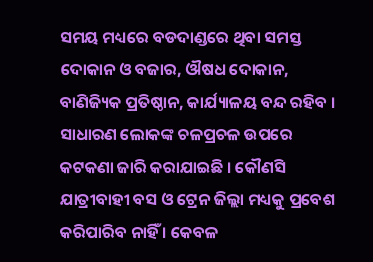ସମୟ ମଧ୍ୟରେ ବଡଦାଣ୍ଡରେ ଥିବା ସମସ୍ତ ଦୋକାନ ଓ ବଜାର, ଔଷଧ ଦୋକାନ, ବାଣିଜ୍ୟିକ ପ୍ରତିଷ୍ଠାନ, କାର୍ଯ୍ୟାଳୟ ବନ୍ଦ ରହିବ । ସାଧାରଣ ଲୋକଙ୍କ ଚଳପ୍ରଚଳ ଉପରେ କଟକଣା ଜାରି କରାଯାଇଛି । କୌଣସି ଯାତ୍ରୀବାହୀ ବସ ଓ ଟ୍ରେନ ଜିଲ୍ଲା ମଧ୍ୟକୁ ପ୍ରବେଶ କରିପାରିବ ନାହିଁ । କେବଳ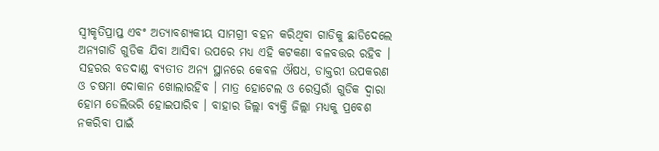ସ୍ବୀକୃତିପ୍ରାପ୍ତ ଏବଂ ଅତ୍ୟାବଶ୍ୟକୀୟ ସାମଗ୍ରୀ ବହନ କରିଥିବା ଗାଡିକୁ ଛାଡିଦେଲେ ଅନ୍ୟଗାଡି ଗୁଡିକ ଯିବା ଆସିବା ଉପରେ ମଧ୍ୟ ଏହି କଟକଣା ବଳବତ୍ତର ରହିବ । ସହରର ବଡଦାଣ୍ଡ ବ୍ୟତୀତ ଅନ୍ୟ ସ୍ଥାନରେ କେବଳ ଔଷଧ, ଡାକ୍ତରୀ ଉପକରଣ ଓ ଚଷମା ଦୋକାନ ଖୋଲାରହିବ । ମାତ୍ର ହୋଟେଲ ଓ ରେସ୍ତରାଁ ଗୁଡିକ ଦ୍ବାରା ହୋମ ଡେଲିଭରି ହୋଇପାରିବ । ବାହାର ଜିଲ୍ଲା ବ୍ୟକ୍ତି ଜିଲ୍ଲା ମଧ୍ୟକୁ ପ୍ରବେଶ ନକରିବା ପାଇଁ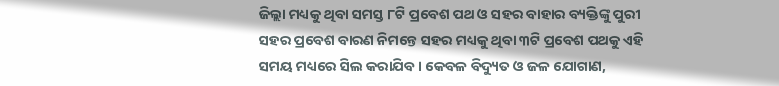ଜିଲ୍ଲା ମଧ୍ୟକୁ ଥିବା ସମସ୍ତ ୮ଟି ପ୍ରବେଶ ପଥ ଓ ସହର ବାହାର ବ୍ୟକ୍ତିଙ୍କୁ ପୁରୀ ସହର ପ୍ରବେଶ ବାରଣ ନିମନ୍ତେ ସହର ମଧ୍ୟକୁ ଥିବା ୩ଟି ପ୍ରବେଶ ପଥକୁ ଏହି ସମୟ ମଧ୍ୟରେ ସିଲ କରାଯିବ । କେବଳ ବିଦ୍ୟୁତ ଓ ଜଳ ଯୋଗାଣ,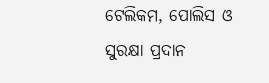ଟେଲିକମ, ପୋଲିସ ଓ ସୁରକ୍ଷା ପ୍ରଦାନ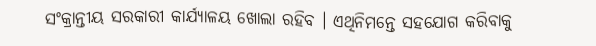ସଂକ୍ରାନ୍ତୀୟ ସରକାରୀ କାର୍ଯ୍ୟାଳୟ ଖୋଲା ରହିବ । ଏଥିନିମନ୍ତେ ସହଯୋଗ କରିବାକୁ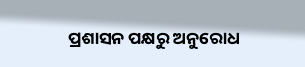ପ୍ରଶାସନ ପକ୍ଷରୁ ଅନୁରୋଧ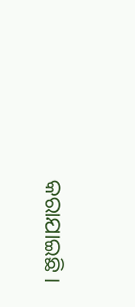କରାଯାଇଛି ।